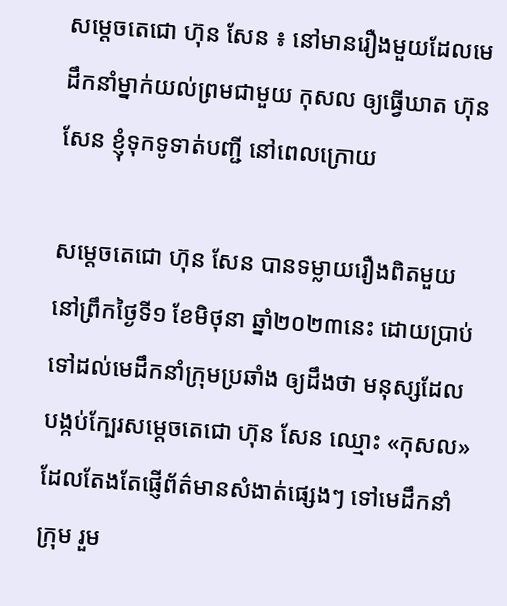សម្តេចតេជោ ហ៊ុន សែន ៖ នៅមានរឿងមួយដែលមេដឹកនាំម្នាក់យល់ព្រមជាមួយ កុសល ឲ្យធ្វើឃាត ហ៊ុន សែន ខ្ញុំទុកទូទាត់បញ្ជី នៅពេលក្រោយ

សម្តេចតេជោ ហ៊ុន សែន បានទម្លាយរឿងពិតមួយ នៅព្រឹកថ្ងៃទី១ ខែមិថុនា ឆ្នាំ២០២៣នេះ ដោយប្រាប់ទៅដល់មេដឹកនាំក្រុមប្រឆាំង ឲ្យដឹងថា មនុស្សដែលបង្កប់ក្បែរសម្តេចតេជោ ហ៊ុន សែន ឈ្មោះ «កុសល» ដែលតែងតែផ្ញើព័ត៌មានសំងាត់ផ្សេងៗ ទៅមេដឹកនាំក្រុម រួម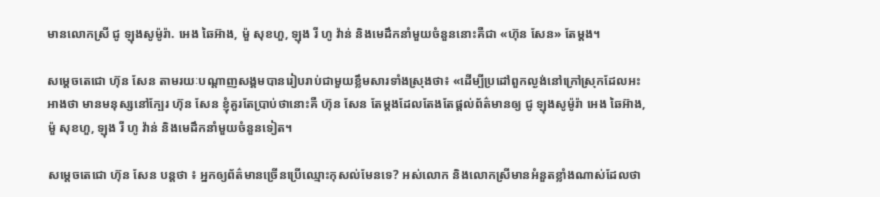មានលោកស្រី ជូ ឡុងសូម៉ូរ៉ា. អេង ឆៃអ៊ាង, ម៉ួ សុខហួ, ឡុង រី ហូ វ៉ាន់ និងមេដឹកនាំមួយចំនួននោះគឺជា «ហ៊ុន សែន» តែម្តង។

សម្តេចតេជោ ហ៊ុន សែន តាមរយៈបណ្តាញសង្គមបានរៀបរាប់ជាមួយខ្លឹមសារទាំងស្រុងថា៖ «ដើម្បីប្រដៅពួកល្ងង់នៅក្រៅស្រុកដែលអះអាងថា មានមនុស្សនៅក្បែរ ហ៊ុន សែន ខ្ញុំគួរតែប្រាប់ថានោះគឺ ហ៊ុន សែន តែម្តងដែលតែងតែផ្តល់ព័ត៌មានឲ្យ ជូ ឡុងសូម៉ូរ៉ា អេង ឆៃអ៊ាង, ម៉ួ សុខហួ, ឡុង រី ហូ វ៉ាន់ និងមេដឹកនាំមួយចំនួនទៀត។

សម្តេចតេជោ ហ៊ុន សែន បន្តថា ៖ អ្នកឲ្យព័ត៌មានច្រើនប្រើឈ្មោះកុសល់មែនទេ? អស់លោក និងលោកស្រីមានអំនួតខ្លាំងណាស់ដែលថា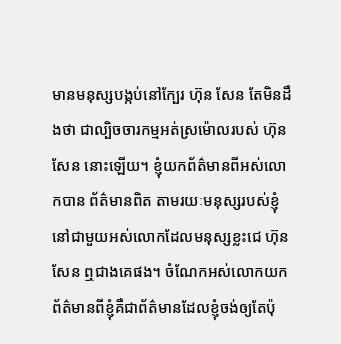មានមនុស្សបង្កប់នៅក្បែរ ហ៊ុន សែន តែមិនដឹងថា ជាល្បិចចារកម្មអត់ស្រម៉ោលរបស់ ហ៊ុន សែន នោះឡើយ។ ខ្ញុំយកព័ត៌មានពីអស់លោកបាន ព័ត៌មានពិត តាមរយៈមនុស្សរបស់ខ្ញុំ នៅជាមួយអស់លោកដែលមនុស្សខ្លះជេ ហ៊ុន សែន ឮជាងគេផង។ ចំណែកអស់លោកយក ព័ត៌មានពីខ្ញុំគឺជាព័ត៌មានដែលខ្ញុំចង់ឲ្យតែប៉ុ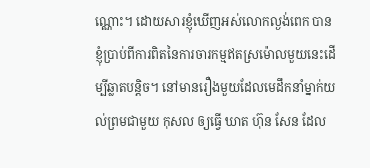ណ្ណោះ។ ដោយសារខ្ញុំឃើញអស់លោកល្ងង់ពេក បានខ្ញុំប្រាប់ពីការពិតនៃការចារកម្មឥតស្រម៉ោលមួយនេះដើម្បីឆ្លាតបន្តិច។ នៅមានរឿងមួយដែលមេដឹកនាំម្នាក់យល់ព្រមជាមួយ កុសល ឲ្យធ្វើ ឃាត ហ៊ុន សែន ដែល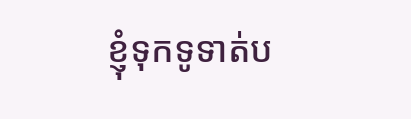ខ្ញុំទុកទូទាត់ប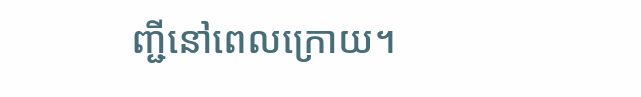ញ្ជីនៅពេលក្រោយ។